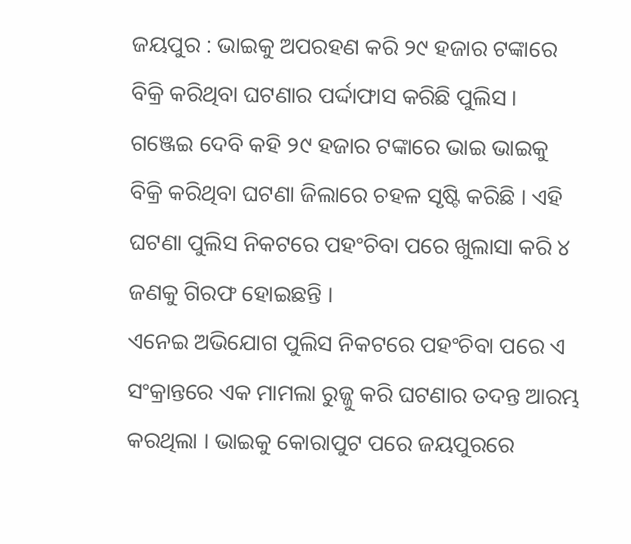ଜୟପୁର : ଭାଇକୁ ଅପରହଣ କରି ୨୯ ହଜାର ଟଙ୍କାରେ ବିକ୍ରି କରିଥିବା ଘଟଣାର ପର୍ଦ୍ଦାଫାସ କରିଛି ପୁଲିସ । ଗଞ୍ଜେଇ ଦେବି କହି ୨୯ ହଜାର ଟଙ୍କାରେ ଭାଇ ଭାଇକୁ ବିକ୍ରି କରିଥିବା ଘଟଣା ଜିଲାରେ ଚହଳ ସୃଷ୍ଟି କରିଛି । ଏହି ଘଟଣା ପୁଲିସ ନିକଟରେ ପହଂଚିବା ପରେ ଖୁଲାସା କରି ୪ ଜଣକୁ ଗିରଫ ହୋଇଛନ୍ତି ।
ଏନେଇ ଅଭିଯୋଗ ପୁଲିସ ନିକଟରେ ପହଂଚିବା ପରେ ଏ ସଂକ୍ରାନ୍ତରେ ଏକ ମାମଲା ରୁଜ୍ଜୁ କରି ଘଟଣାର ତଦନ୍ତ ଆରମ୍ଭ କରଥିଲା । ଭାଇକୁ କୋରାପୁଟ ପରେ ଜୟପୁରରେ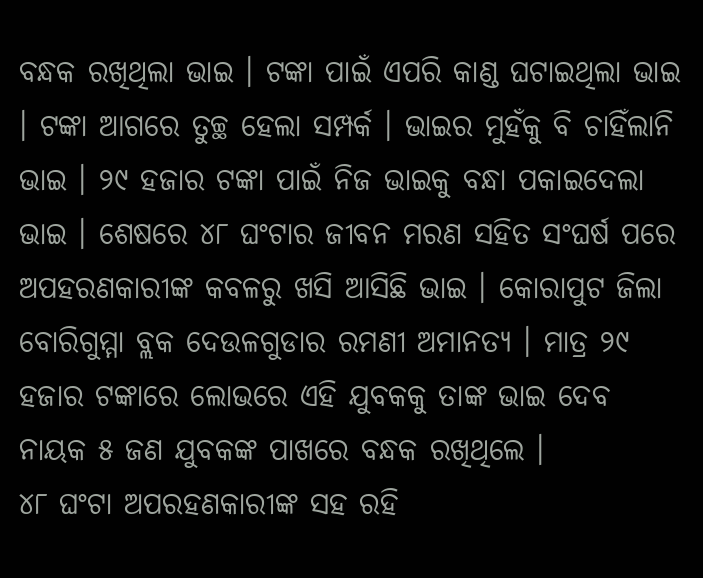ବନ୍ଧକ ରଖିଥିଲା ଭାଇ । ଟଙ୍କା ପାଇଁ ଏପରି କାଣ୍ଡ ଘଟାଇଥିଲା ଭାଇ । ଟଙ୍କା ଆଗରେ ତୁଚ୍ଛ ହେଲା ସମ୍ପର୍କ । ଭାଇର ମୁହଁକୁ ବି ଚାହିଁଲାନି ଭାଇ । ୨୯ ହଜାର ଟଙ୍କା ପାଇଁ ନିଜ ଭାଇକୁ ବନ୍ଧା ପକାଇଦେଲା ଭାଇ । ଶେଷରେ ୪୮ ଘଂଟାର ଜୀବନ ମରଣ ସହିତ ସଂଘର୍ଷ ପରେ ଅପହରଣକାରୀଙ୍କ କବଳରୁ ଖସି ଆସିଛି ଭାଇ । କୋରାପୁଟ ଜିଲା ବୋରିଗୁମ୍ମା ବ୍ଲକ ଦେଉଳଗୁଡାର ରମଣୀ ଅମାନତ୍ୟ । ମାତ୍ର ୨୯ ହଜାର ଟଙ୍କାରେ ଲୋଭରେ ଏହି ଯୁବକକୁ ତାଙ୍କ ଭାଇ ଦେବ ନାୟକ ୫ ଜଣ ଯୁବକଙ୍କ ପାଖରେ ବନ୍ଧକ ରଖିଥିଲେ ।
୪୮ ଘଂଟା ଅପରହଣକାରୀଙ୍କ ସହ ରହି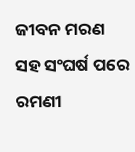ଜୀବନ ମରଣ ସହ ସଂଘର୍ଷ ପରେ ରମଣୀ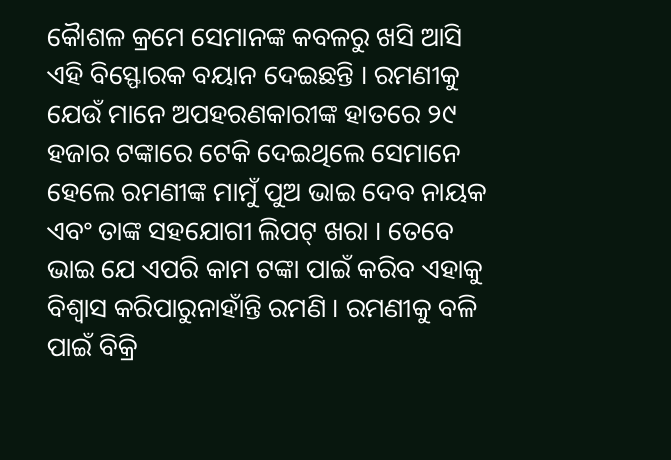କୈାଶଳ କ୍ରମେ ସେମାନଙ୍କ କବଳରୁ ଖସି ଆସି ଏହି ବିସ୍ଫୋରକ ବୟାନ ଦେଇଛନ୍ତି । ରମଣୀକୁ ଯେଉଁ ମାନେ ଅପହରଣକାରୀଙ୍କ ହାତରେ ୨୯ ହଜାର ଟଙ୍କାରେ ଟେକି ଦେଇଥିଲେ ସେମାନେ ହେଲେ ରମଣୀଙ୍କ ମାମୁଁ ପୁଅ ଭାଇ ଦେବ ନାୟକ ଏବଂ ତାଙ୍କ ସହଯୋଗୀ ଲିପଟ୍ ଖରା । ତେବେ ଭାଇ ଯେ ଏପରି କାମ ଟଙ୍କା ପାଇଁ କରିବ ଏହାକୁ ବିଶ୍ୱାସ କରିପାରୁନାହାଁନ୍ତି ରମଣି । ରମଣୀକୁ ବଳି ପାଇଁ ବିକ୍ରି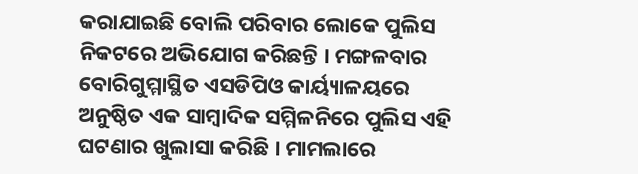କରାଯାଇଛି ବୋଲି ପରିବାର ଲୋକେ ପୁଲିସ ନିକଟରେ ଅଭିଯୋଗ କରିଛନ୍ତି । ମଙ୍ଗଳବାର ବୋରିଗୁମ୍ମାସ୍ଥିତ ଏସଡିପିଓ କାର୍ୟ୍ୟାଳୟରେ ଅନୁଷ୍ଠିତ ଏକ ସାମ୍ବାଦିକ ସମ୍ମିଳନିରେ ପୁଲିସ ଏହି ଘଟଣାର ଖୁଲାସା କରିଛି । ମାମଲାରେ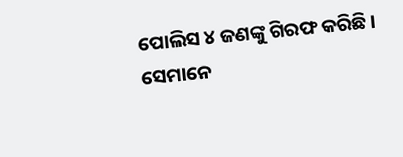ପୋଲିସ ୪ ଜଣଙ୍କୁ ଗିରଫ କରିଛି । ସେମାନେ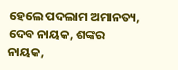ହେଲେ ପଦଲାମ ଅମାନତ୍ୟ, ଦେବ ନାୟକ, ଶଙ୍କର ନାୟକ,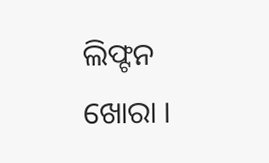ଲିଫ୍ଟନ ଖୋରା ।